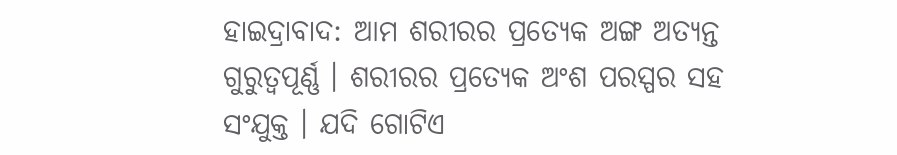ହାଇଦ୍ରାବାଦ: ଆମ ଶରୀରର ପ୍ରତ୍ୟେକ ଅଙ୍ଗ ଅତ୍ୟନ୍ତ ଗୁରୁତ୍ୱପୂର୍ଣ୍ଣ । ଶରୀରର ପ୍ରତ୍ୟେକ ଅଂଶ ପରସ୍ପର ସହ ସଂଯୁକ୍ତ । ଯଦି ଗୋଟିଏ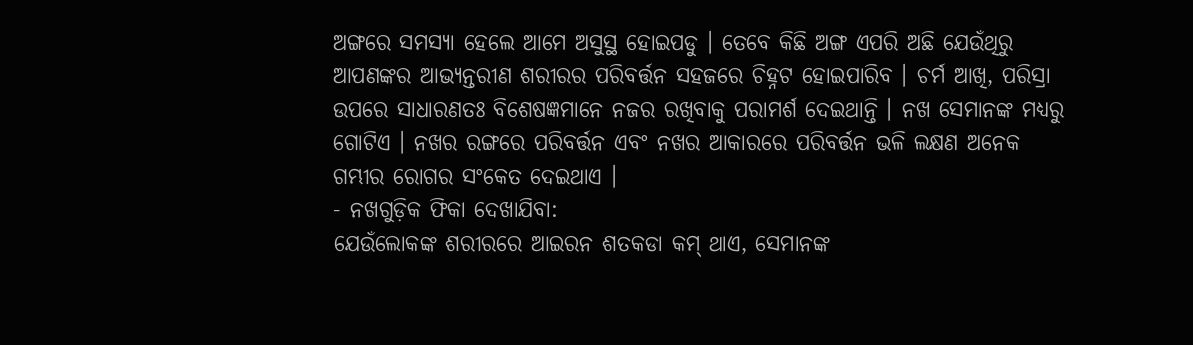ଅଙ୍ଗରେ ସମସ୍ୟା ହେଲେ ଆମେ ଅସୁସ୍ଥ ହୋଇପଡୁ । ତେବେ କିଛି ଅଙ୍ଗ ଏପରି ଅଛି ଯେଉଁଥିରୁ ଆପଣଙ୍କର ଆଭ୍ୟନ୍ତରୀଣ ଶରୀରର ପରିବର୍ତ୍ତନ ସହଜରେ ଚିହ୍ନଟ ହୋଇପାରିବ । ଚର୍ମ ଆଖି, ପରିସ୍ରା ଉପରେ ସାଧାରଣତଃ ବିଶେଷଜ୍ଞମାନେ ନଜର ରଖିବାକୁ ପରାମର୍ଶ ଦେଇଥାନ୍ତି । ନଖ ସେମାନଙ୍କ ମଧ୍ୟରୁ ଗୋଟିଏ । ନଖର ରଙ୍ଗରେ ପରିବର୍ତ୍ତନ ଏବଂ ନଖର ଆକାରରେ ପରିବର୍ତ୍ତନ ଭଳି ଲକ୍ଷଣ ଅନେକ ଗମ୍ଭୀର ରୋଗର ସଂକେତ ଦେଇଥାଏ ।
- ନଖଗୁଡ଼ିକ ଫିକା ଦେଖାଯିବା:
ଯେଉଁଲୋକଙ୍କ ଶରୀରରେ ଆଇରନ ଶତକଡା କମ୍ ଥାଏ, ସେମାନଙ୍କ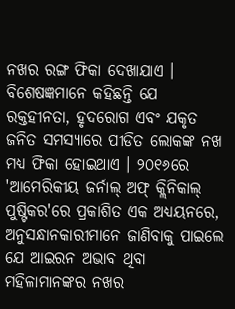ନଖର ରଙ୍ଗ ଫିକା ଦେଖାଯାଏ । ବିଶେଷଜ୍ଞମାନେ କହିଛନ୍ତି ଯେ ରକ୍ତହୀନତା, ହୃଦରୋଗ ଏବଂ ଯକୃତ ଜନିତ ସମସ୍ୟାରେ ପୀଡିତ ଲୋକଙ୍କ ନଖ ମଧ୍ୟ ଫିକା ହୋଇଥାଏ । ୨୦୧୬ରେ 'ଆମେରିକୀୟ ଜର୍ନାଲ୍ ଅଫ୍ କ୍ଲିନିକାଲ୍ ପୁଷ୍ଟିକର'ରେ ପ୍ରକାଶିତ ଏକ ଅଧ୍ୟୟନରେ, ଅନୁସନ୍ଧାନକାରୀମାନେ ଜାଣିବାକୁ ପାଇଲେ ଯେ ଆଇରନ ଅଭାବ ଥିବା ମହିଳାମାନଙ୍କର ନଖର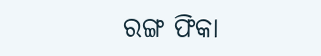ରଙ୍ଗ ଫିକା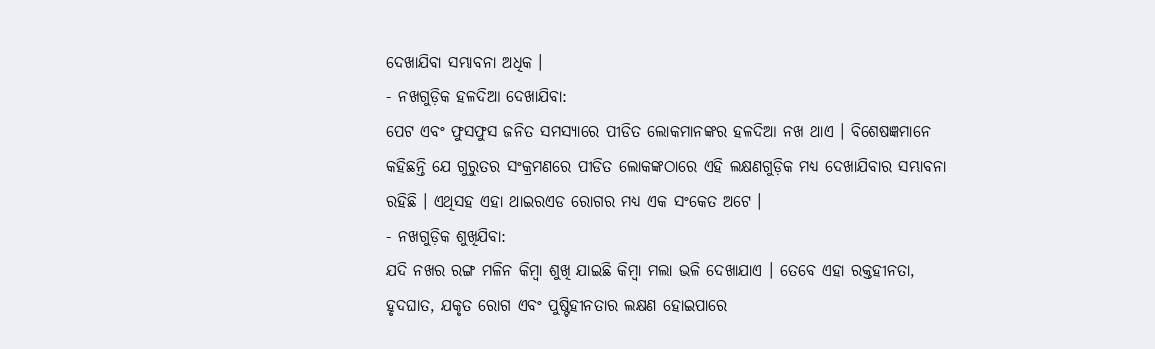ଦେଖାଯିବା ସମ୍ଭାବନା ଅଧିକ ।
- ନଖଗୁଡ଼ିକ ହଳଦିଆ ଦେଖାଯିବା:
ପେଟ ଏବଂ ଫୁସଫୁସ ଜନିତ ସମସ୍ୟାରେ ପୀଡିତ ଲୋକମାନଙ୍କର ହଳଦିଆ ନଖ ଥାଏ । ବିଶେଷଜ୍ଞମାନେ କହିଛନ୍ତି ଯେ ଗୁରୁତର ସଂକ୍ରମଣରେ ପୀଡିତ ଲୋକଙ୍କଠାରେ ଏହି ଲକ୍ଷଣଗୁଡ଼ିକ ମଧ୍ୟ ଦେଖାଯିବାର ସମ୍ଭାବନା ରହିଛି । ଏଥିସହ ଏହା ଥାଇରଏଡ ରୋଗର ମଧ୍ୟ ଏକ ସଂକେତ ଅଟେ ।
- ନଖଗୁଡ଼ିକ ଶୁଖିଯିବା:
ଯଦି ନଖର ରଙ୍ଗ ମଳିନ କିମ୍ବା ଶୁଖି ଯାଇଛି କିମ୍ବା ମଲା ଭଳି ଦେଖାଯାଏ । ତେବେ ଏହା ରକ୍ତହୀନତା, ହୃଦଘାତ, ଯକୃତ ରୋଗ ଏବଂ ପୁଷ୍ଟିହୀନତାର ଲକ୍ଷଣ ହୋଇପାରେ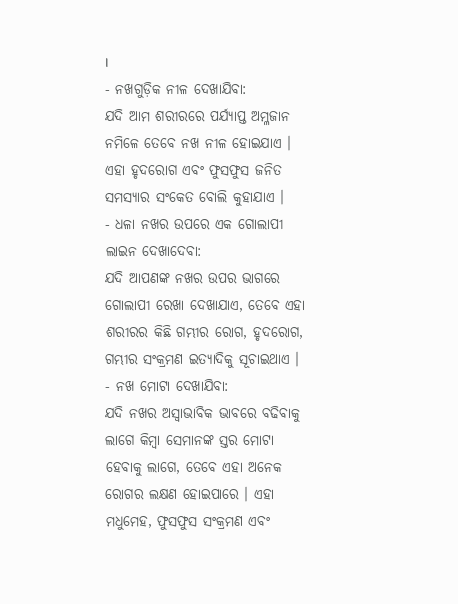।
- ନଖଗୁଡ଼ିକ ନୀଳ ଦେଖାଯିବା:
ଯଦି ଆମ ଶରୀରରେ ପର୍ଯ୍ୟାପ୍ତ ଅମ୍ଳଜାନ ନମିଳେ ତେବେ ନଖ ନୀଳ ହୋଇଯାଏ । ଏହା ହୃଦରୋଗ ଏବଂ ଫୁସଫୁସ ଜନିତ ସମସ୍ୟାର ସଂକେତ ବୋଲି କୁହାଯାଏ ।
- ଧଳା ନଖର ଉପରେ ଏକ ଗୋଲାପୀ ଲାଇନ ଦେଖାଦେବା:
ଯଦି ଆପଣଙ୍କ ନଖର ଉପର ଭାଗରେ ଗୋଲାପୀ ରେଖା ଦେଖାଯାଏ, ତେବେ ଏହା ଶରୀରର କିଛି ଗମ୍ଭୀର ରୋଗ, ହୃଦରୋଗ, ଗମ୍ଭୀର ସଂକ୍ରମଣ ଇତ୍ୟାଦିକୁ ସୂଚାଇଥାଏ ।
- ନଖ ମୋଟା ଦେଖାଯିବା:
ଯଦି ନଖର ଅସ୍ୱାଭାବିକ ଭାବରେ ବଢିବାକୁ ଲାଗେ କିମ୍ବା ସେମାନଙ୍କ ସ୍ତର ମୋଟା ହେବାକୁ ଲାଗେ, ତେବେ ଏହା ଅନେକ ରୋଗର ଲକ୍ଷଣ ହୋଇପାରେ । ଏହା ମଧୁମେହ, ଫୁସଫୁସ ସଂକ୍ରମଣ ଏବଂ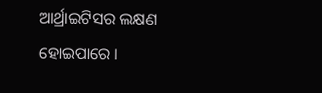ଆର୍ଥ୍ରାଇଟିସର ଲକ୍ଷଣ ହୋଇପାରେ ।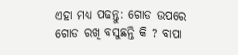ଏହା ମଧ୍ୟ ପଢନ୍ତୁ: ଗୋଡ ଉପରେ ଗୋଡ ରଖି ବସୁଛନ୍ତି କି ? ବାପା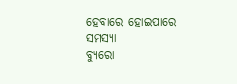ହେବାରେ ହୋଇପାରେ ସମସ୍ୟା
ବ୍ୟୁରୋ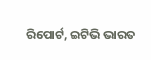ରିପୋର୍ଟ, ଇଟିଭି ଭାରତ